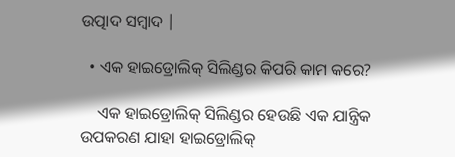ଉତ୍ପାଦ ସମ୍ବାଦ |

  • ଏକ ହାଇଡ୍ରୋଲିକ୍ ସିଲିଣ୍ଡର କିପରି କାମ କରେ?

    ଏକ ହାଇଡ୍ରୋଲିକ୍ ସିଲିଣ୍ଡର ହେଉଛି ଏକ ଯାନ୍ତ୍ରିକ ଉପକରଣ ଯାହା ହାଇଡ୍ରୋଲିକ୍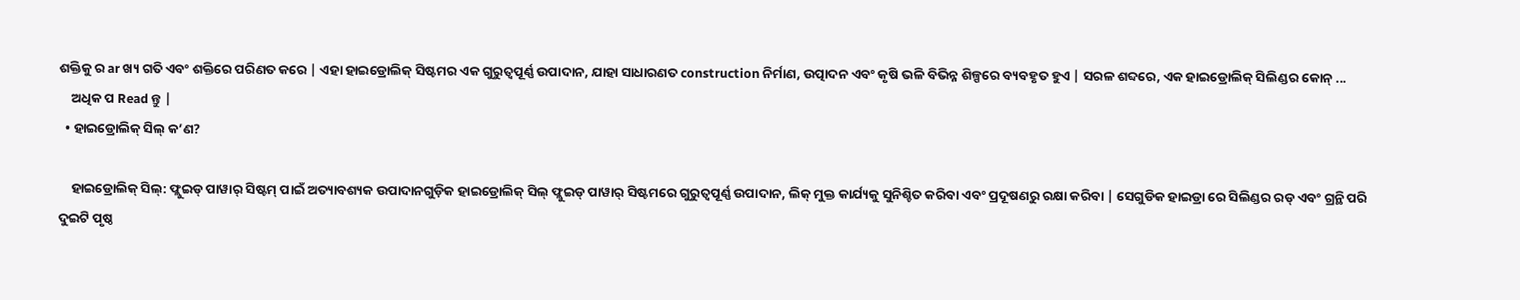ଶକ୍ତିକୁ ର ar ଖ୍ୟ ଗତି ଏବଂ ଶକ୍ତିରେ ପରିଣତ କରେ | ଏହା ହାଇଡ୍ରୋଲିକ୍ ସିଷ୍ଟମର ଏକ ଗୁରୁତ୍ୱପୂର୍ଣ୍ଣ ଉପାଦାନ, ଯାହା ସାଧାରଣତ construction ନିର୍ମାଣ, ଉତ୍ପାଦନ ଏବଂ କୃଷି ଭଳି ବିଭିନ୍ନ ଶିଳ୍ପରେ ବ୍ୟବହୃତ ହୁଏ | ସରଳ ଶବ୍ଦରେ, ଏକ ହାଇଡ୍ରୋଲିକ୍ ସିଲିଣ୍ଡର କୋନ୍ ...
    ଅଧିକ ପ Read ନ୍ତୁ |
  • ହାଇଡ୍ରୋଲିକ୍ ସିଲ୍ କ’ଣ?

    ହାଇଡ୍ରୋଲିକ୍ ସିଲ୍: ଫ୍ଲୁଇଡ୍ ପାୱାର୍ ସିଷ୍ଟମ୍ ପାଇଁ ଅତ୍ୟାବଶ୍ୟକ ଉପାଦାନଗୁଡ଼ିକ ହାଇଡ୍ରୋଲିକ୍ ସିଲ୍ ଫ୍ଲୁଇଡ୍ ପାୱାର୍ ସିଷ୍ଟମରେ ଗୁରୁତ୍ୱପୂର୍ଣ୍ଣ ଉପାଦାନ, ଲିକ୍ ମୁକ୍ତ କାର୍ଯ୍ୟକୁ ସୁନିଶ୍ଚିତ କରିବା ଏବଂ ପ୍ରଦୂଷଣରୁ ରକ୍ଷା କରିବା | ସେଗୁଡିକ ହାଇଡ୍ରା ରେ ସିଲିଣ୍ଡର ରଡ୍ ଏବଂ ଗ୍ରନ୍ଥି ପରି ଦୁଇଟି ପୃଷ୍ଠ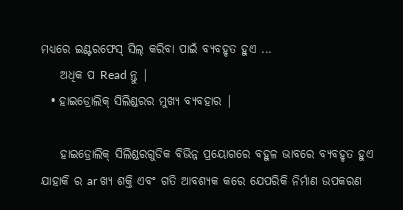ମଧ୍ୟରେ ଇଣ୍ଟରଫେସ୍ ସିଲ୍ କରିବା ପାଇଁ ବ୍ୟବହୃତ ହୁଏ ...
    ଅଧିକ ପ Read ନ୍ତୁ |
  • ହାଇଡ୍ରୋଲିକ୍ ସିଲିଣ୍ଡରର ମୁଖ୍ୟ ବ୍ୟବହାର |

    ହାଇଡ୍ରୋଲିକ୍ ସିଲିଣ୍ଡରଗୁଡିକ ବିଭିନ୍ନ ପ୍ରୟୋଗରେ ବହୁଳ ଭାବରେ ବ୍ୟବହୃତ ହୁଏ ଯାହାକି ର ar ଖ୍ୟ ଶକ୍ତି ଏବଂ ଗତି ଆବଶ୍ୟକ କରେ ଯେପରିକି ନିର୍ମାଣ ଉପକରଣ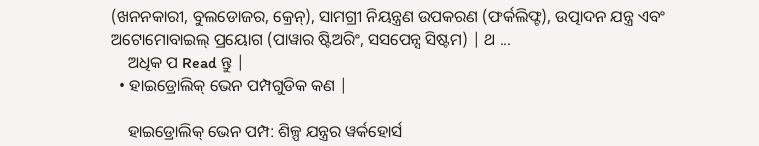(ଖନନକାରୀ, ବୁଲଡୋଜର, କ୍ରେନ୍), ସାମଗ୍ରୀ ନିୟନ୍ତ୍ରଣ ଉପକରଣ (ଫର୍କଲିଫ୍ଟ), ଉତ୍ପାଦନ ଯନ୍ତ୍ର ଏବଂ ଅଟୋମୋବାଇଲ୍ ପ୍ରୟୋଗ (ପାୱାର ଷ୍ଟିଅରିଂ, ସସପେନ୍ସ ସିଷ୍ଟମ) | ଥ ...
    ଅଧିକ ପ Read ନ୍ତୁ |
  • ହାଇଡ୍ରୋଲିକ୍ ଭେନ ପମ୍ପଗୁଡିକ କଣ |

    ହାଇଡ୍ରୋଲିକ୍ ଭେନ ପମ୍ପ: ଶିଳ୍ପ ଯନ୍ତ୍ରର ୱର୍କହୋର୍ସ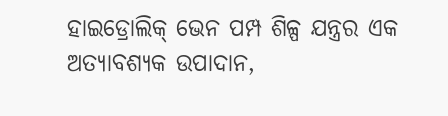ହାଇଡ୍ରୋଲିକ୍ ଭେନ ପମ୍ପ ଶିଳ୍ପ ଯନ୍ତ୍ରର ଏକ ଅତ୍ୟାବଶ୍ୟକ ଉପାଦାନ,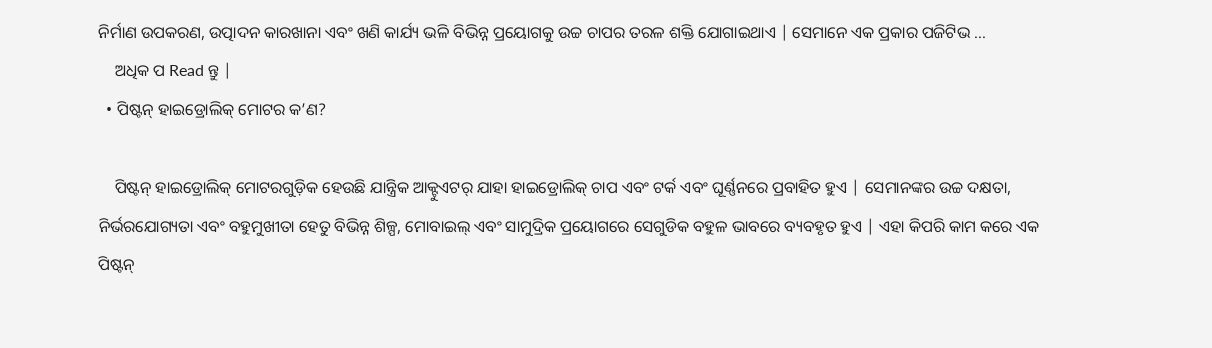ନିର୍ମାଣ ଉପକରଣ, ଉତ୍ପାଦନ କାରଖାନା ଏବଂ ଖଣି କାର୍ଯ୍ୟ ଭଳି ବିଭିନ୍ନ ପ୍ରୟୋଗକୁ ଉଚ୍ଚ ଚାପର ତରଳ ଶକ୍ତି ଯୋଗାଇଥାଏ | ସେମାନେ ଏକ ପ୍ରକାର ପଜିଟିଭ ...
    ଅଧିକ ପ Read ନ୍ତୁ |
  • ପିଷ୍ଟନ୍ ହାଇଡ୍ରୋଲିକ୍ ମୋଟର କ’ଣ?

    ପିଷ୍ଟନ୍ ହାଇଡ୍ରୋଲିକ୍ ମୋଟରଗୁଡ଼ିକ ହେଉଛି ଯାନ୍ତ୍ରିକ ଆକ୍ଟୁଏଟର୍ ଯାହା ହାଇଡ୍ରୋଲିକ୍ ଚାପ ଏବଂ ଟର୍କ ଏବଂ ଘୂର୍ଣ୍ଣନରେ ପ୍ରବାହିତ ହୁଏ | ସେମାନଙ୍କର ଉଚ୍ଚ ଦକ୍ଷତା, ନିର୍ଭରଯୋଗ୍ୟତା ଏବଂ ବହୁମୁଖୀତା ହେତୁ ବିଭିନ୍ନ ଶିଳ୍ପ, ମୋବାଇଲ୍ ଏବଂ ସାମୁଦ୍ରିକ ପ୍ରୟୋଗରେ ସେଗୁଡିକ ବହୁଳ ଭାବରେ ବ୍ୟବହୃତ ହୁଏ | ଏହା କିପରି କାମ କରେ ଏକ ପିଷ୍ଟନ୍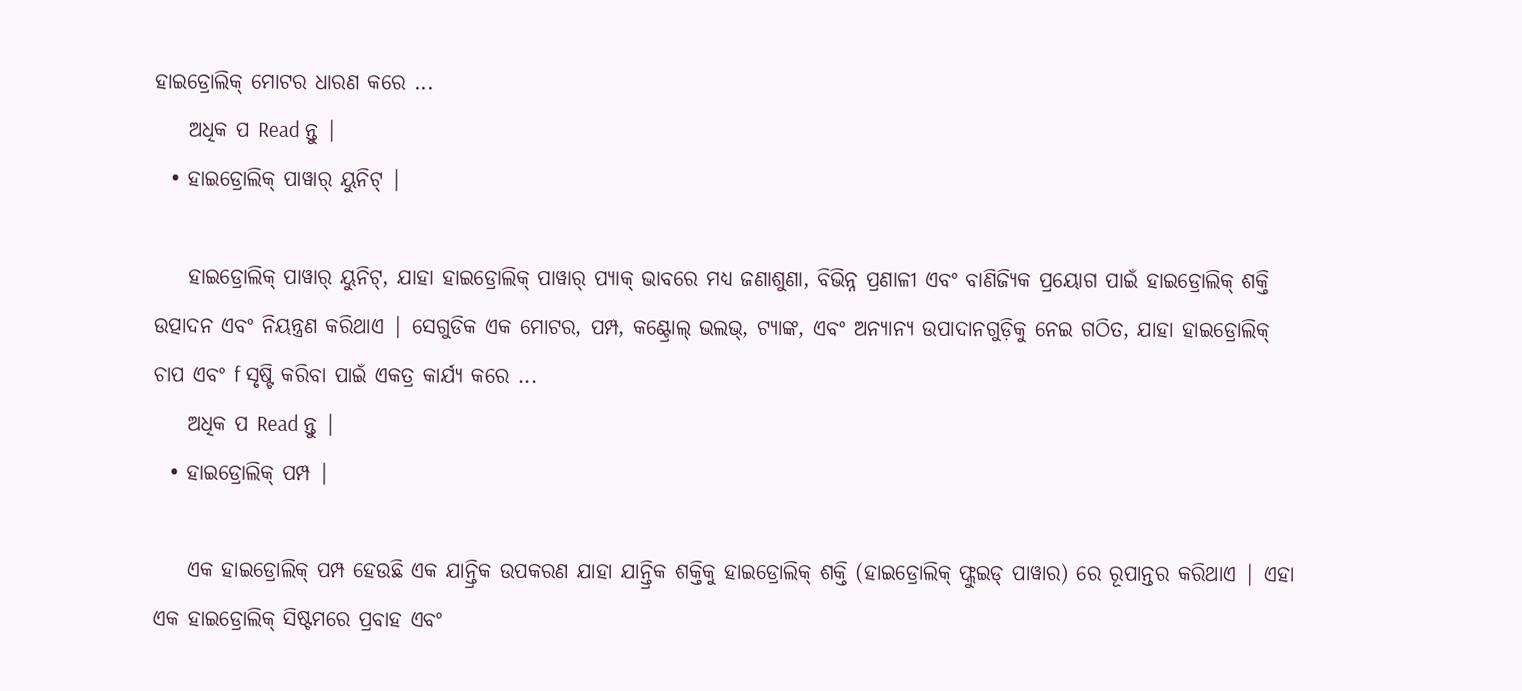ହାଇଡ୍ରୋଲିକ୍ ମୋଟର ଧାରଣ କରେ ...
    ଅଧିକ ପ Read ନ୍ତୁ |
  • ହାଇଡ୍ରୋଲିକ୍ ପାୱାର୍ ୟୁନିଟ୍ |

    ହାଇଡ୍ରୋଲିକ୍ ପାୱାର୍ ୟୁନିଟ୍, ଯାହା ହାଇଡ୍ରୋଲିକ୍ ପାୱାର୍ ପ୍ୟାକ୍ ଭାବରେ ମଧ୍ୟ ଜଣାଶୁଣା, ବିଭିନ୍ନ ପ୍ରଣାଳୀ ଏବଂ ବାଣିଜ୍ୟିକ ପ୍ରୟୋଗ ପାଇଁ ହାଇଡ୍ରୋଲିକ୍ ଶକ୍ତି ଉତ୍ପାଦନ ଏବଂ ନିୟନ୍ତ୍ରଣ କରିଥାଏ | ସେଗୁଡିକ ଏକ ମୋଟର, ପମ୍ପ, କଣ୍ଟ୍ରୋଲ୍ ଭଲଭ୍, ଟ୍ୟାଙ୍କ, ଏବଂ ଅନ୍ୟାନ୍ୟ ଉପାଦାନଗୁଡ଼ିକୁ ନେଇ ଗଠିତ, ଯାହା ହାଇଡ୍ରୋଲିକ୍ ଚାପ ଏବଂ f ସୃଷ୍ଟି କରିବା ପାଇଁ ଏକତ୍ର କାର୍ଯ୍ୟ କରେ ...
    ଅଧିକ ପ Read ନ୍ତୁ |
  • ହାଇଡ୍ରୋଲିକ୍ ପମ୍ପ |

    ଏକ ହାଇଡ୍ରୋଲିକ୍ ପମ୍ପ ହେଉଛି ଏକ ଯାନ୍ତ୍ରିକ ଉପକରଣ ଯାହା ଯାନ୍ତ୍ରିକ ଶକ୍ତିକୁ ହାଇଡ୍ରୋଲିକ୍ ଶକ୍ତି (ହାଇଡ୍ରୋଲିକ୍ ଫ୍ଲୁଇଡ୍ ପାୱାର) ରେ ରୂପାନ୍ତର କରିଥାଏ | ଏହା ଏକ ହାଇଡ୍ରୋଲିକ୍ ସିଷ୍ଟମରେ ପ୍ରବାହ ଏବଂ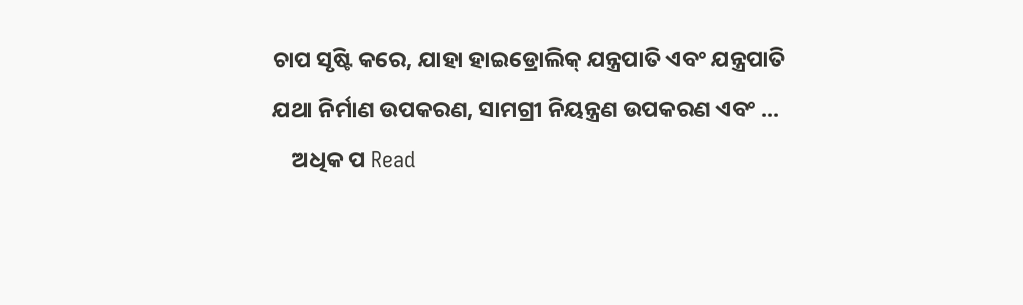ଚାପ ସୃଷ୍ଟି କରେ, ଯାହା ହାଇଡ୍ରୋଲିକ୍ ଯନ୍ତ୍ରପାତି ଏବଂ ଯନ୍ତ୍ରପାତି ଯଥା ନିର୍ମାଣ ଉପକରଣ, ସାମଗ୍ରୀ ନିୟନ୍ତ୍ରଣ ଉପକରଣ ଏବଂ ...
    ଅଧିକ ପ Read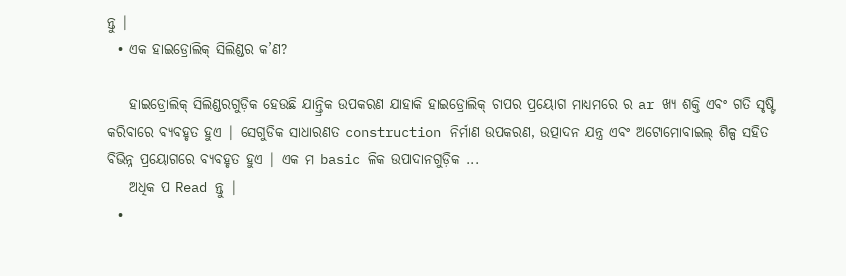ନ୍ତୁ |
  • ଏକ ହାଇଡ୍ରୋଲିକ୍ ସିଲିଣ୍ଡର କ’ଣ?

    ହାଇଡ୍ରୋଲିକ୍ ସିଲିଣ୍ଡରଗୁଡ଼ିକ ହେଉଛି ଯାନ୍ତ୍ରିକ ଉପକରଣ ଯାହାକି ହାଇଡ୍ରୋଲିକ୍ ଚାପର ପ୍ରୟୋଗ ମାଧ୍ୟମରେ ର ar ଖ୍ୟ ଶକ୍ତି ଏବଂ ଗତି ସୃଷ୍ଟି କରିବାରେ ବ୍ୟବହୃତ ହୁଏ | ସେଗୁଡିକ ସାଧାରଣତ construction ନିର୍ମାଣ ଉପକରଣ, ଉତ୍ପାଦନ ଯନ୍ତ୍ର ଏବଂ ଅଟୋମୋବାଇଲ୍ ଶିଳ୍ପ ସହିତ ବିଭିନ୍ନ ପ୍ରୟୋଗରେ ବ୍ୟବହୃତ ହୁଏ | ଏକ ମ basic ଳିକ ଉପାଦାନଗୁଡ଼ିକ ...
    ଅଧିକ ପ Read ନ୍ତୁ |
  •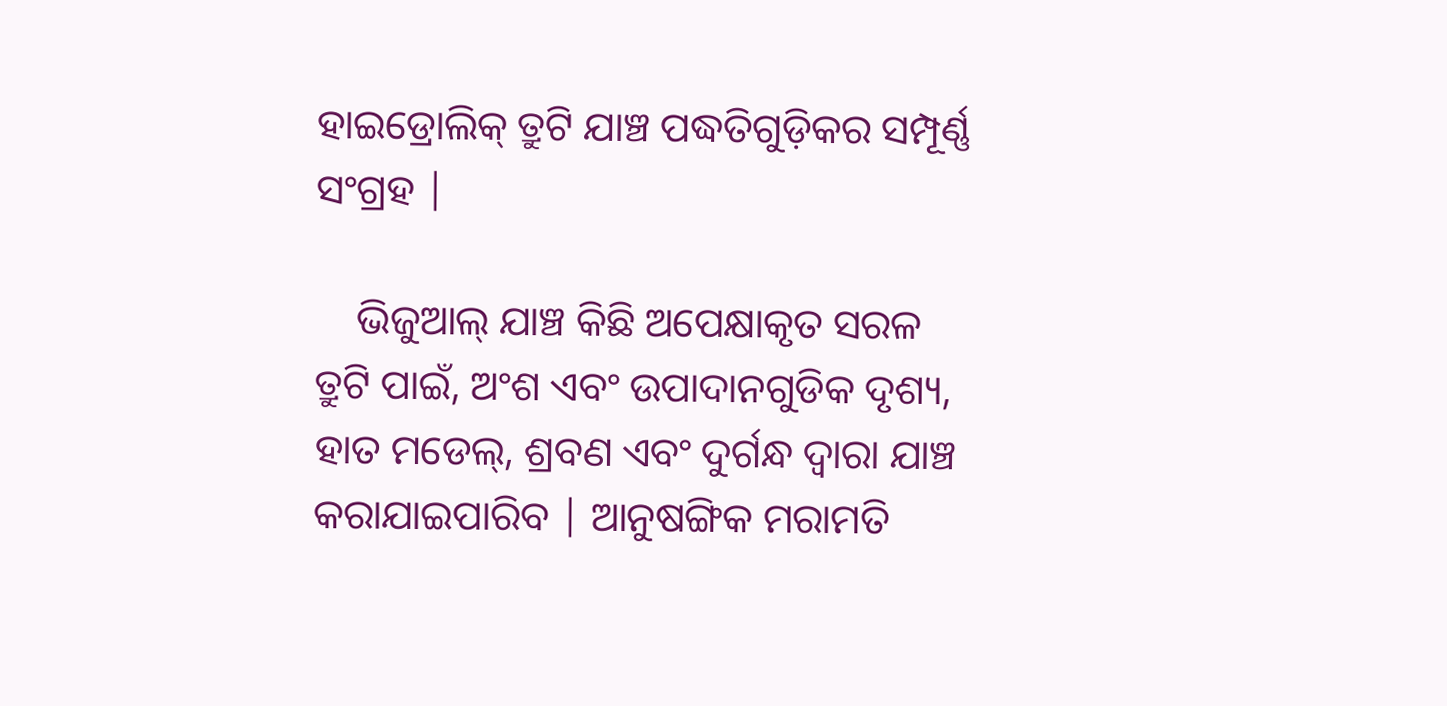ହାଇଡ୍ରୋଲିକ୍ ତ୍ରୁଟି ଯାଞ୍ଚ ପଦ୍ଧତିଗୁଡ଼ିକର ସମ୍ପୂର୍ଣ୍ଣ ସଂଗ୍ରହ |

    ଭିଜୁଆଲ୍ ଯାଞ୍ଚ କିଛି ଅପେକ୍ଷାକୃତ ସରଳ ତ୍ରୁଟି ପାଇଁ, ଅଂଶ ଏବଂ ଉପାଦାନଗୁଡିକ ଦୃଶ୍ୟ, ହାତ ମଡେଲ୍, ଶ୍ରବଣ ଏବଂ ଦୁର୍ଗନ୍ଧ ଦ୍ୱାରା ଯାଞ୍ଚ କରାଯାଇପାରିବ | ଆନୁଷଙ୍ଗିକ ମରାମତି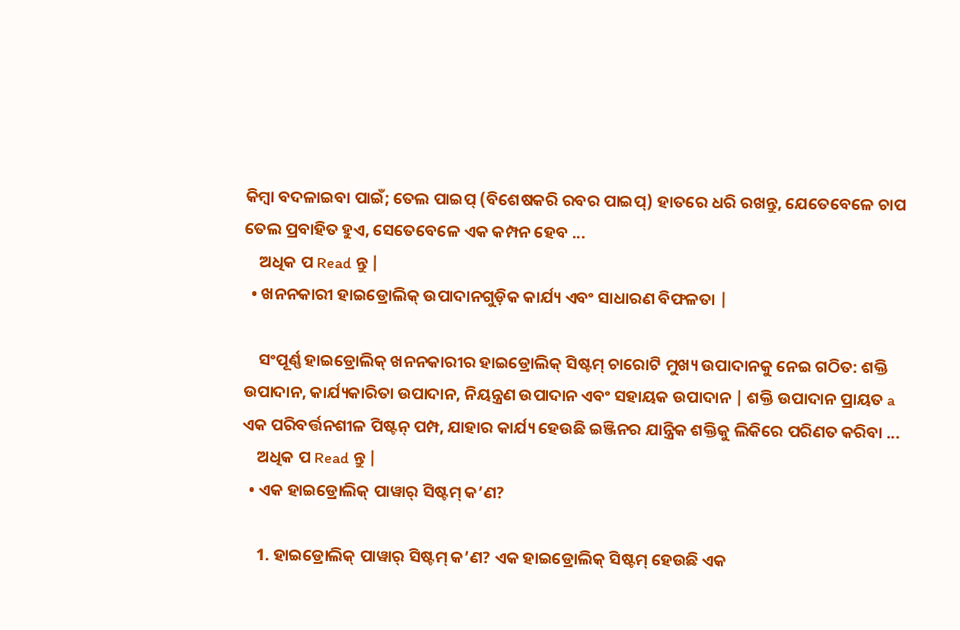କିମ୍ବା ବଦଳାଇବା ପାଇଁ; ତେଲ ପାଇପ୍ (ବିଶେଷକରି ରବର ପାଇପ୍) ହାତରେ ଧରି ରଖନ୍ତୁ, ଯେତେବେଳେ ଚାପ ତେଲ ପ୍ରବାହିତ ହୁଏ, ସେତେବେଳେ ଏକ କମ୍ପନ ହେବ ...
    ଅଧିକ ପ Read ନ୍ତୁ |
  • ଖନନକାରୀ ହାଇଡ୍ରୋଲିକ୍ ଉପାଦାନଗୁଡ଼ିକ କାର୍ଯ୍ୟ ଏବଂ ସାଧାରଣ ବିଫଳତା |

    ସଂପୂର୍ଣ୍ଣ ହାଇଡ୍ରୋଲିକ୍ ଖନନକାରୀର ହାଇଡ୍ରୋଲିକ୍ ସିଷ୍ଟମ୍ ଚାରୋଟି ମୁଖ୍ୟ ଉପାଦାନକୁ ନେଇ ଗଠିତ: ଶକ୍ତି ଉପାଦାନ, କାର୍ଯ୍ୟକାରିତା ଉପାଦାନ, ନିୟନ୍ତ୍ରଣ ଉପାଦାନ ଏବଂ ସହାୟକ ଉପାଦାନ | ଶକ୍ତି ଉପାଦାନ ପ୍ରାୟତ a ଏକ ପରିବର୍ତ୍ତନଶୀଳ ପିଷ୍ଟନ୍ ପମ୍ପ, ଯାହାର କାର୍ଯ୍ୟ ହେଉଛି ଇଞ୍ଜିନର ଯାନ୍ତ୍ରିକ ଶକ୍ତିକୁ ଲିକିରେ ପରିଣତ କରିବା ...
    ଅଧିକ ପ Read ନ୍ତୁ |
  • ଏକ ହାଇଡ୍ରୋଲିକ୍ ପାୱାର୍ ସିଷ୍ଟମ୍ କ’ଣ?

    1. ହାଇଡ୍ରୋଲିକ୍ ପାୱାର୍ ସିଷ୍ଟମ୍ କ’ଣ? ଏକ ହାଇଡ୍ରୋଲିକ୍ ସିଷ୍ଟମ୍ ହେଉଛି ଏକ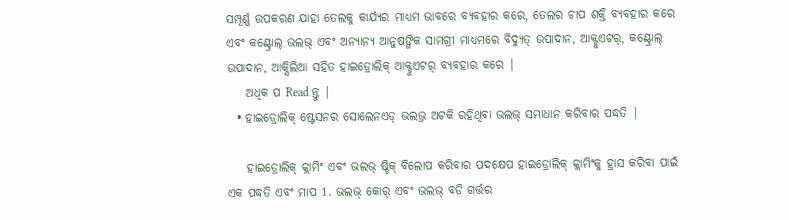ସମ୍ପୂର୍ଣ୍ଣ ଉପକରଣ ଯାହା ତେଲକୁ କାର୍ଯ୍ୟର ମାଧ୍ୟମ ଭାବରେ ବ୍ୟବହାର କରେ, ତେଲର ଚାପ ଶକ୍ତି ବ୍ୟବହାର କରେ ଏବଂ କଣ୍ଟ୍ରୋଲ୍ ଭଲଭ୍ ଏବଂ ଅନ୍ୟାନ୍ୟ ଆନୁଷଙ୍ଗିକ ସାମଗ୍ରୀ ମାଧ୍ୟମରେ ବିଦ୍ୟୁତ୍ ଉପାଦାନ, ଆକ୍ଟୁଏଟର୍, କଣ୍ଟ୍ରୋଲ୍ ଉପାଦାନ, ଆକ୍ସିଲିଆ ସହିତ ହାଇଡ୍ରୋଲିକ୍ ଆକ୍ଟୁଏଟର୍ ବ୍ୟବହାର କରେ |
    ଅଧିକ ପ Read ନ୍ତୁ |
  • ହାଇଡ୍ରୋଲିକ୍ ଷ୍ଟେସନର ସୋଲେନଏଡ୍ ଭଲଭ୍ର ଅଟକି ରହିଥିବା ଭଲଭ୍ ସମାଧାନ କରିବାର ପଦ୍ଧତି |

    ହାଇଡ୍ରୋଲିକ୍ କ୍ଲାମିଂ ଏବଂ ଭଲଭ୍ ଷ୍ଟିକ୍ ବିଲୋପ କରିବାର ପଦକ୍ଷେପ ହାଇଡ୍ରୋଲିକ୍ କ୍ଲାମିଂକୁ ହ୍ରାସ କରିବା ପାଇଁ ଏକ ପଦ୍ଧତି ଏବଂ ମାପ 1. ଭଲଭ୍ କୋର୍ ଏବଂ ଭଲଭ୍ ବଡି ଗର୍ତ୍ତର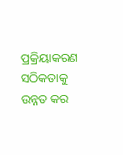ପ୍ରକ୍ରିୟାକରଣ ସଠିକତାକୁ ଉନ୍ନତ କର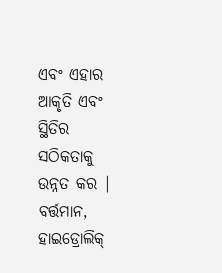ଏବଂ ଏହାର ଆକୃତି ଏବଂ ସ୍ଥିତିର ସଠିକତାକୁ ଉନ୍ନତ କର | ବର୍ତ୍ତମାନ, ହାଇଡ୍ରୋଲିକ୍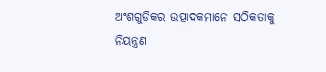ଅଂଶଗୁଡିକର ଉତ୍ପାଦକମାନେ ସଠିକତାକୁ ନିୟନ୍ତ୍ରଣ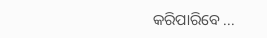କରିପାରିବେ ...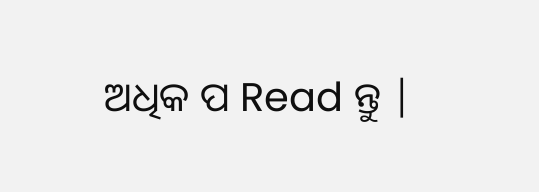ଅଧିକ ପ Read ନ୍ତୁ |